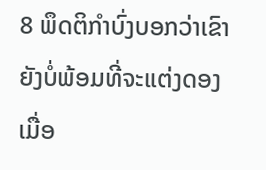8 ພຶດຕິກຳບົ່ງບອກວ່າເຂົາຍັງບໍ່ພ້ອມທີ່ຈະແຕ່ງດອງ
ເມື່ອ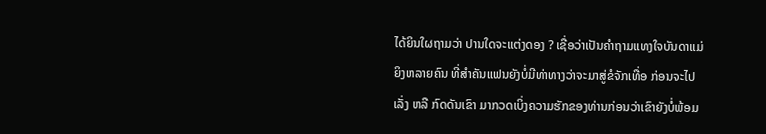ໄດ້ຍິນໃຜຖາມວ່າ ປານໃດຈະແຕ່ງດອງ ? ເຊື່ອວ່າເປັນຄຳຖາມແທງໃຈບັນດາແມ່ຍິງຫລາຍຄົນ ທີ່ສຳຄັນແຟນຍັງບໍ່ມີທ່າທາງວ່າຈະມາສູ່ຂໍຈັກເທື່ອ ກ່ອນຈະໄປເລັ່ງ ຫລື ກົດດັນເຂົາ ມາກວດເບິ່ງຄວາມຮັກຂອງທ່ານກ່ອນວ່າເຂົາຍັງບໍ່ພ້ອມ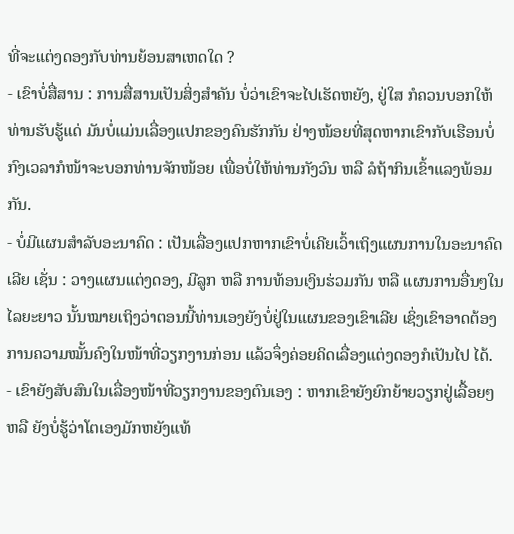ທີ່ຈະແຕ່ງດອງກັບທ່ານຍ້ອນສາເຫດໃດ ?
- ເຂົາບໍ່ສື່ສານ : ການສື່ສານເປັນສິ່ງສຳຄັນ ບໍ່ວ່າເຂົາຈະໄປເຮັດຫຍັງ, ຢູ່ໃສ ກໍຄວນບອກໃຫ້ທ່ານຮັບຮູ້ແດ່ ມັນບໍ່ແມ່ນເລື່ອງແປກຂອງຄົນຮັກກັນ ຢ່າງໜ້ອຍທີ່ສຸດຫາກເຂົາກັບເຮືອນບໍ່ກົງເວລາກໍໜ້າຈະບອກທ່ານຈັກໜ້ອຍ ເພື່ອບໍ່ໃຫ້ທ່ານກັງວົນ ຫລື ລໍຖ້າກິນເຂົ້າແລງພ້ອມກັນ.
- ບໍ່ມີແຜນສຳລັບອະນາຄົດ : ເປັນເລື່ອງແປກຫາກເຂົາບໍ່ເຄີຍເວົ້າເຖິງແຜນການໃນອະນາຄົດເລີຍ ເຊັ່ນ : ວາງແຜນແຕ່ງດອງ, ມີລູກ ຫລື ການທ້ອນເງິນຮ່ວມກັນ ຫລື ແຜນການອື່ນໆໃນໄລຍະຍາວ ນັ້ນໝາຍເຖິງວ່າຕອນນີ້ທ່ານເອງຍັງບໍ່ຢູ່ໃນແຜນຂອງເຂົາເລີຍ ເຊິ່ງເຂົາອາດຕ້ອງການຄວາມໝັ້ນຄົງໃນໜ້າທີ່ວຽກງານກ່ອນ ແລ້ວຈຶ່ງຄ່ອຍຄິດເລື່ອງແຕ່ງດອງກໍເປັນໄປ ໄດ້.
- ເຂົາຍັງສັບສົນໃນເລື່ອງໜ້າທີ່ວຽກງານຂອງຕົນເອງ : ຫາກເຂົາຍັງຍົກຍ້າຍວຽກຢູ່ເລື້ອຍໆ ຫລື ຍັງບໍ່ຮູ້ວ່າໂຕເອງມັກຫຍັງແທ້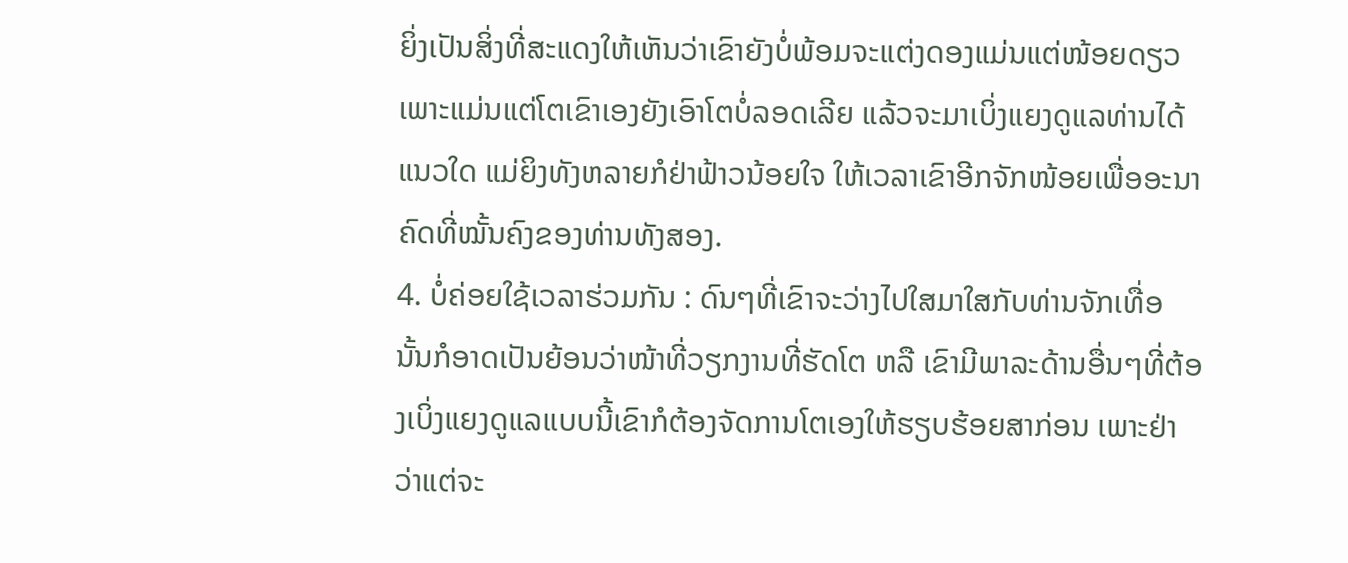ຍິ່ງເປັນສິ່ງທີ່ສະແດງໃຫ້ເຫັນວ່າເຂົາຍັງບໍ່ພ້ອມຈະແຕ່ງດອງແມ່ນແຕ່ໜ້ອຍດຽວ ເພາະແມ່ນແຕ່ໂຕເຂົາເອງຍັງເອົາໂຕບໍ່ລອດເລີຍ ແລ້ວຈະມາເບິ່ງແຍງດູແລທ່ານໄດ້ແນວໃດ ແມ່ຍິງທັງຫລາຍກໍຢ່າຟ້າວນ້ອຍໃຈ ໃຫ້ເວລາເຂົາອີກຈັກໜ້ອຍເພື່ອອະນາຄົດທີ່ໝັ້ນຄົງຂອງທ່ານທັງສອງ.
4. ບໍ່ຄ່ອຍໃຊ້ເວລາຮ່ວມກັນ : ດົນໆທີ່ເຂົາຈະວ່າງໄປໃສມາໃສກັບທ່ານຈັກເທື່ອ ນັ້ນກໍອາດເປັນຍ້ອນວ່າໜ້າທີ່ວຽກງານທີ່ຮັດໂຕ ຫລື ເຂົາມີພາລະດ້ານອື່ນໆທີ່ຕ້ອງເບິ່ງແຍງດູແລແບບນີ້ເຂົາກໍຕ້ອງຈັດການໂຕເອງໃຫ້ຮຽບຮ້ອຍສາກ່ອນ ເພາະຢ່າວ່າແຕ່ຈະ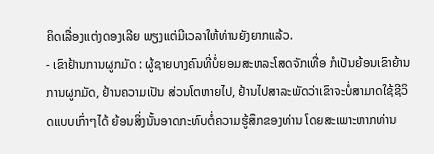ຄິດເລື່ອງແຕ່ງດອງເລີຍ ພຽງແຕ່ມີເວລາໃຫ້ທ່ານຍັງຍາກແລ້ວ.
- ເຂົາຢ້ານການຜູກມັດ : ຜູ້ຊາຍບາງຄົນທີ່ບໍ່ຍອມສະຫລະໂສດຈັກເທື່ອ ກໍເປັນຍ້ອນເຂົາຍ້ານການຜູກມັດ, ຢ້ານຄວາມເປັນ ສ່ວນໂຕຫາຍໄປ, ຢ້ານໄປສາລະພັດວ່າເຂົາຈະບໍ່ສາມາດໃຊ້ຊີວິດແບບເກົ່າໆໄດ້ ຍ້ອນສິ່ງນັ້ນອາດກະທົບຕໍ່ຄວາມຮູ້ສຶກຂອງທ່ານ ໂດຍສະເພາະຫາກທ່ານ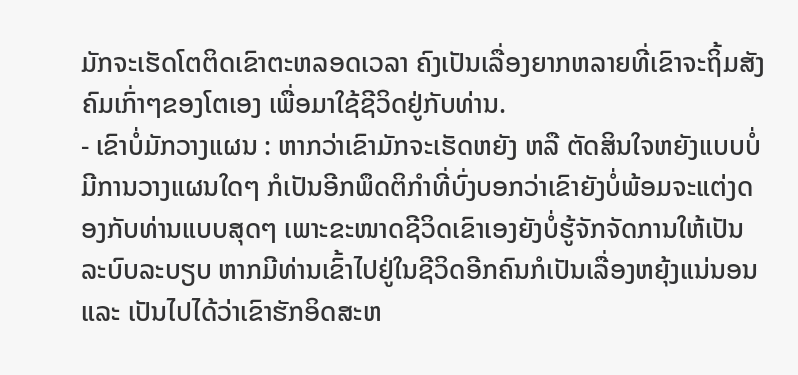ມັກຈະເຮັດໂຕຕິດເຂົາຕະຫລອດເວລາ ຄົງເປັນເລື່ອງຍາກຫລາຍທີ່ເຂົາຈະຖິ້ມສັງຄົມເກົ່າໆຂອງໂຕເອງ ເພື່ອມາໃຊ້ຊີວິດຢູ່ກັບທ່ານ.
- ເຂົາບໍ່ມັກວາງແຜນ : ຫາກວ່າເຂົາມັກຈະເຮັດຫຍັງ ຫລື ຕັດສິນໃຈຫຍັງແບບບໍ່ມີການວາງແຜນໃດໆ ກໍເປັນອີກພຶດຕິກຳທີ່ບົ່ງບອກວ່າເຂົາຍັງບໍ່ພ້ອມຈະແຕ່ງດອງກັບທ່ານແບບສຸດໆ ເພາະຂະໜາດຊີວິດເຂົາເອງຍັງບໍ່ຮູ້ຈັກຈັດການໃຫ້ເປັນລະບົບລະບຽບ ຫາກມີທ່ານເຂົ້າໄປຢູ່ໃນຊີວິດອີກຄົນກໍເປັນເລື່ອງຫຍຸ້ງແນ່ນອນ ແລະ ເປັນໄປໄດ້ວ່າເຂົາຮັກອິດສະຫ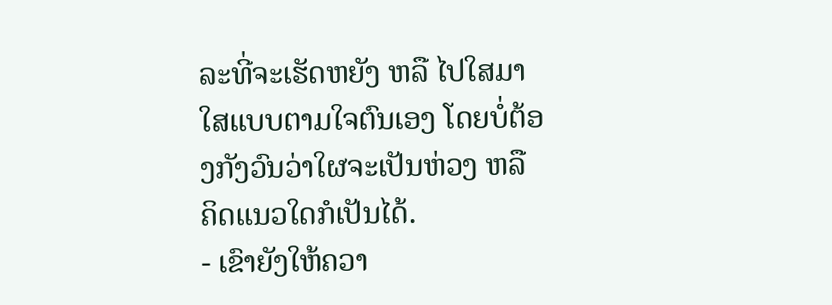ລະທີ່ຈະເຮັດຫຍັງ ຫລື ໄປໃສມາໃສແບບຕາມໃຈຕົນເອງ ໂດຍບໍ່ຕ້ອງກັງວົນວ່າໃຜຈະເປັນຫ່ວງ ຫລື ຄິດແນວໃດກໍເປັນໄດ້.
- ເຂົາຍັງໃຫ້ຄວາ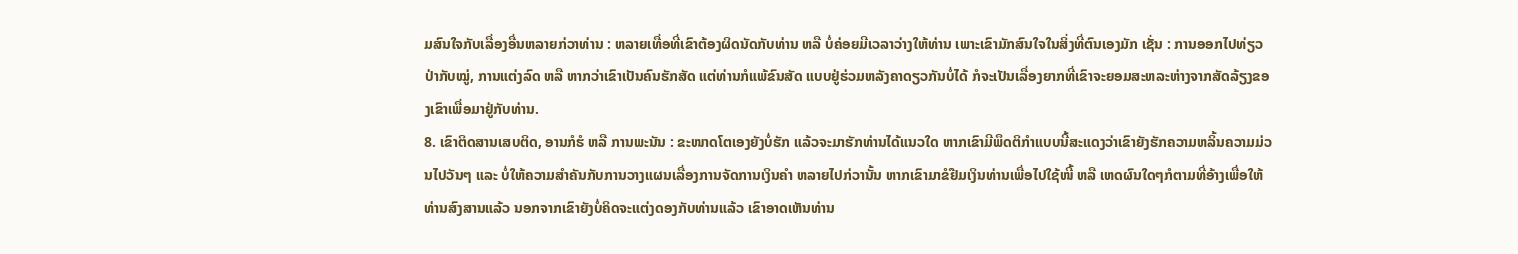ມສົນໃຈກັບເລື່ອງອື່ນຫລາຍກ່ວາທ່ານ : ຫລາຍເທື່ອທີ່ເຂົາຕ້ອງຜິດນັດກັບທ່ານ ຫລື ບໍ່ຄ່ອຍມີເວລາວ່າງໃຫ້ທ່ານ ເພາະເຂົາມັກສົນໃຈໃນສິ່ງທີ່ຕົນເອງມັກ ເຊັ່ນ : ການອອກໄປທ່ຽວປ່າກັບໝູ່, ການແຕ່ງລົດ ຫລື ຫາກວ່າເຂົາເປັນຄົນຮັກສັດ ແຕ່ທ່ານກໍແພ້ຂົນສັດ ແບບຢູ່ຮ່ວມຫລັງຄາດຽວກັນບໍ່ໄດ້ ກໍຈະເປັນເລື່ອງຍາກທີ່ເຂົາຈະຍອມສະຫລະຫ່າງຈາກສັດລ້ຽງຂອງເຂົາເພື່ອມາຢູ່ກັບທ່ານ.
8. ເຂົາຕິດສານເສບຕິດ, ອານກໍຮໍ ຫລື ການພະນັນ : ຂະໜາດໂຕເອງຍັງບໍ່ຮັກ ແລ້ວຈະມາຮັກທ່ານໄດ້ແນວໃດ ຫາກເຂົາມີພຶດຕິກຳແບບນີ້ສະແດງວ່າເຂົາຍັງຮັກຄວາມຫລິ້ນຄວາມມ່ວນໄປວັນໆ ແລະ ບໍ່ໃຫ້ຄວາມສຳຄັນກັບການວາງແຜນເລື່ອງການຈັດການເງິນຄຳ ຫລາຍໄປກ່ວານັ້ນ ຫາກເຂົາມາຂໍຢືມເງິນທ່ານເພື່ອໄປໃຊ້ໜີ້ ຫລື ເຫດຜົນໃດໆກໍຕາມທີ່ອ້າງເພື່ອໃຫ້ທ່ານສົງສານແລ້ວ ນອກຈາກເຂົາຍັງບໍ່ຄິດຈະແຕ່ງດອງກັບທ່ານແລ້ວ ເຂົາອາດເຫັນທ່ານ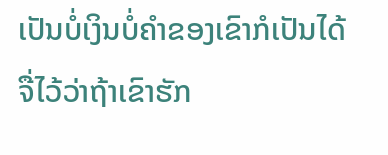ເປັນບໍ່ເງິນບໍ່ຄຳຂອງເຂົາກໍເປັນໄດ້ ຈື່ໄວ້ວ່າຖ້າເຂົາຮັກ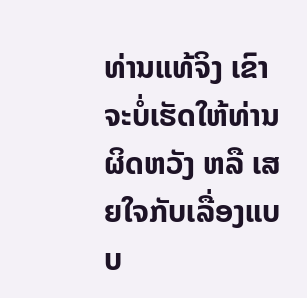ທ່ານແທ້ຈິງ ເຂົາຈະບໍ່ເຮັດໃຫ້ທ່ານຜິດຫວັງ ຫລື ເສຍໃຈກັບເລື່ອງແບບ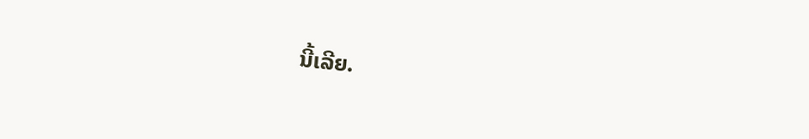ນີ້ເລີຍ.